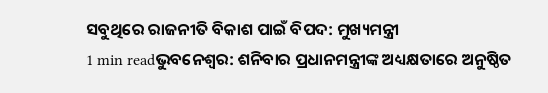ସବୁଥିରେ ରାଜନୀତି ବିକାଶ ପାଇଁ ବିପଦ: ମୁଖ୍ୟମନ୍ତ୍ରୀ
1 min readଭୁବନେଶ୍ୱର: ଶନିବାର ପ୍ରଧାନମନ୍ତ୍ରୀଙ୍କ ଅଧ୍ୟକ୍ଷତାରେ ଅନୁଷ୍ଠିତ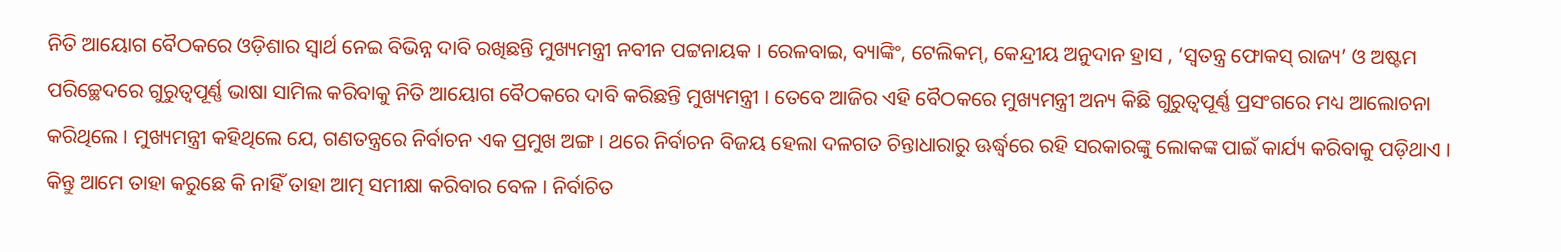ନିତି ଆୟୋଗ ବୈଠକରେ ଓଡ଼ିଶାର ସ୍ୱାର୍ଥ ନେଇ ବିଭିନ୍ନ ଦାବି ରଖିଛନ୍ତି ମୁଖ୍ୟମନ୍ତ୍ରୀ ନବୀନ ପଟ୍ଟନାୟକ । ରେଳବାଇ, ବ୍ୟାଙ୍କିଂ, ଟେଲିକମ୍, କେନ୍ଦ୍ରୀୟ ଅନୁଦାନ ହ୍ରାସ , ‘ସ୍ୱତନ୍ତ୍ର ଫୋକସ୍ ରାଜ୍ୟ’ ଓ ଅଷ୍ଟମ ପରିଚ୍ଛେଦରେ ଗୁରୁତ୍ୱପୂର୍ଣ୍ଣ ଭାଷା ସାମିଲ କରିବାକୁ ନିତି ଆୟୋଗ ବୈଠକରେ ଦାବି କରିଛନ୍ତି ମୁଖ୍ୟମନ୍ତ୍ରୀ । ତେବେ ଆଜିର ଏହି ବୈଠକରେ ମୁଖ୍ୟମନ୍ତ୍ରୀ ଅନ୍ୟ କିଛି ଗୁରୁତ୍ୱପୂର୍ଣ୍ଣ ପ୍ରସଂଗରେ ମଧ୍ୟ ଆଲୋଚନା କରିଥିଲେ । ମୁଖ୍ୟମନ୍ତ୍ରୀ କହିଥିଲେ ଯେ, ଗଣତନ୍ତ୍ରରେ ନିର୍ବାଚନ ଏକ ପ୍ରମୁଖ ଅଙ୍ଗ । ଥରେ ନିର୍ବାଚନ ବିଜୟ ହେଲା ଦଳଗତ ଚିନ୍ତାଧାରାରୁ ଊର୍ଦ୍ଧ୍ୱରେ ରହି ସରକାରଙ୍କୁ ଲୋକଙ୍କ ପାଇଁ କାର୍ଯ୍ୟ କରିବାକୁ ପଡ଼ିଥାଏ । କିନ୍ତୁ ଆମେ ତାହା କରୁଛେ କି ନାହିଁ ତାହା ଆତ୍ମ ସମୀକ୍ଷା କରିବାର ବେଳ । ନିର୍ବାଚିତ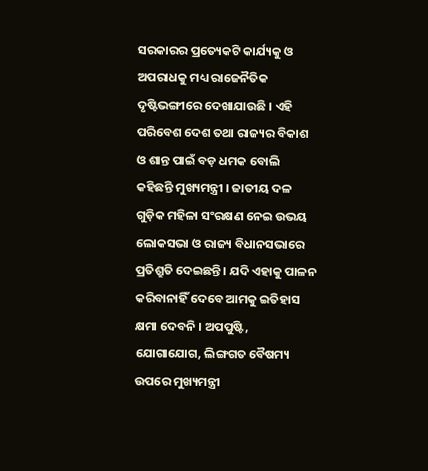ସରକାରର ପ୍ରତ୍ୟେକଟି କାର୍ଯ୍ୟକୁ ଓ ଅପରାଧକୁ ମଧ୍ୟ ରାଜେନୖତିକ ଦୃଷ୍ଟିଭଙ୍ଗୀରେ ଦେଖାଯାଉଛି । ଏହି ପରିବେଶ ଦେଶ ତଥା ରାଜ୍ୟର ବିକାଶ ଓ ଶାନ୍ତ ପାଇଁ ବଡ଼ ଧମକ ବୋଲି କହିଛନ୍ତି ମୁଖ୍ୟମନ୍ତ୍ରୀ । ଜାତୀୟ ଦଳ ଗୁଡ଼ିକ ମହିଳା ସଂରକ୍ଷଣ ନେଇ ଉଭୟ ଲୋକସଭା ଓ ରାଜ୍ୟ ବିଧାନସଭାରେ ପ୍ରତିଶ୍ରୁତି ଦେଇଛନ୍ତି । ଯଦି ଏହାକୁ ପାଳନ କରିବାନାହିଁ ଦେବେ ଆମକୁ ଇତିହାସ କ୍ଷମା ଦେବନି । ଅପପୁଷ୍ଟି, ଯୋଗାଯୋଗ, ଲିଙ୍ଗଗତ ବୈଷମ୍ୟ ଉପରେ ମୁଖ୍ୟମନ୍ତ୍ରୀ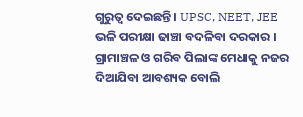ଗୁରୁତ୍ୱ ଦେଇଛନ୍ତି । UPSC, NEET, JEE ଭଳି ପରୀକ୍ଷା ଢାଞ୍ଚା ବଦଳିବା ଦରକାର । ଗ୍ରାମାଞ୍ଚଳ ଓ ଗରିବ ପିଲାଙ୍କ ମେଧାକୁ ନଜର ଦିଆଯିବା ଆବଶ୍ୟକ ବୋଲି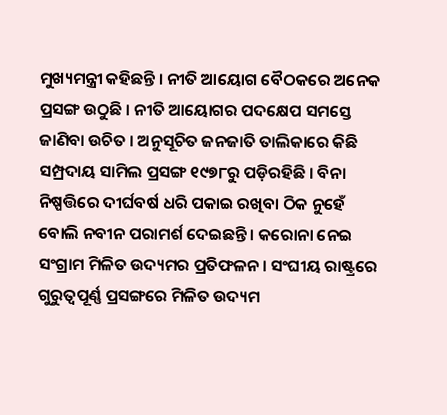ମୁଖ୍ୟମନ୍ତ୍ରୀ କହିଛନ୍ତି । ନୀତି ଆୟୋଗ ବୈଠକରେ ଅନେକ ପ୍ରସଙ୍ଗ ଉଠୁଛି । ନୀତି ଆୟୋଗର ପଦକ୍ଷେପ ସମସ୍ତେ ଜାଣିବା ଉଚିତ । ଅନୁସୂଚିତ ଜନଜାତି ତାଲିକାରେ କିଛି ସମ୍ପ୍ରଦାୟ ସାମିଲ ପ୍ରସଙ୍ଗ ୧୯୭୮ରୁ ପଡ଼ିରହିଛି । ବିନା ନିଷ୍ପତ୍ତିରେ ଦୀର୍ଘବର୍ଷ ଧରି ପକାଇ ରଖିବା ଠିକ ନୁହେଁ ବୋଲି ନବୀନ ପରାମର୍ଶ ଦେଇଛନ୍ତି । କରୋନା ନେଇ ସଂଗ୍ରାମ ମିଳିତ ଉଦ୍ୟମର ପ୍ରତିଫଳନ । ସଂଘୀୟ ରାଷ୍ଟ୍ରରେ ଗୁରୁତ୍ୱପୂର୍ଣ୍ଣ ପ୍ରସଙ୍ଗରେ ମିଳିତ ଉଦ୍ୟମ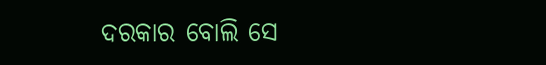ଦରକାର ବୋଲି ସେ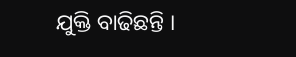ଯୁକ୍ତି ବାଢିଛନ୍ତି ।